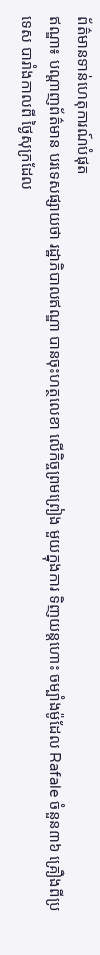ព័ត៌មានទាន់ហេតុការណ៍បំផុត
ឥណ្ឌា៖ បណ្តាញព័ត៌មាន បរទេសផ្សាយថា រដ្ឋាភិបាលឥណ្ឌា បានចុះហត្ថលេខា លើកិច្ចព្រមព្រៀង មួយក្នុងការ ទិញយន្តហោះ ចម្បាំងម៉ូដែល Rafale ចំនួន៣៦ គ្រឿងពីប្រទេស បារាំងកាលពី ថ្ងៃសុក្រដែល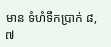មាន ទំហំទឹកប្រាក់ ៨,៧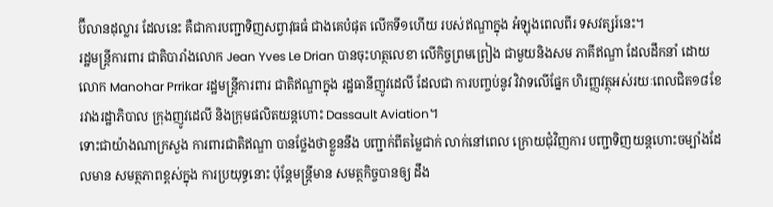ប៊ីលានដុល្លារ ដែលនេះ គឺជាការបញ្ជាទិញសព្វាវុធធំ ជាងគេបំផុត លើកទី១ហើយ របស់ឥណ្ឌាក្នុង អំឡុងពេលពីរ ទសវត្សរ៍នេះ។
រដ្ឋមន្ត្រីការពារ ជាតិបារាំងលោក Jean Yves Le Drian បានចុះហត្ថលេខា លើកិច្ចព្រមព្រៀង ជាមួយនិងសម ភាគីឥណ្ឌា ដែលដឹកនាំ ដោយលោក Manohar Prrikar រដ្ឋមន្ត្រីការពារ ជាតិឥណ្ឌាក្នុង រដ្ឋធានីញូវដេលី ដែលជា ការបញ្ចប់នូវ វិវាទលើផ្នែក ហិរញ្ញវត្ថុអស់រយៈពេលជិត១៨ខែ រវាងរដ្ឋាភិបាល ក្រុងញូវដេលី និងក្រុមផលិតយន្តហោះ Dassault Aviation។
ទោះជាយ៉ាងណាក្រសួង ការពារជាតិឥណ្ឌា បានថ្លែងថាខ្លួននឹង បញ្ជាក់ពីតម្លៃជាក់ លាក់នៅពេល ក្រោយជុំវិញការ បញ្ជាទិញយន្តហោះចម្បាំងដែលមាន សមត្ថភាពខ្ពស់ក្នុង ការប្រយុទ្ធនោះ ប៉ុន្តែមន្ត្រីមាន សមត្ថកិច្ចបានឲ្យ ដឹង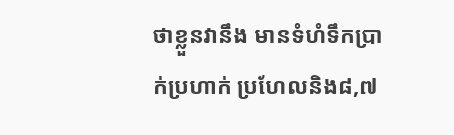ថាខ្លួនវានឹង មានទំហំទឹកប្រាក់ប្រហាក់ ប្រហែលនិង៨,៧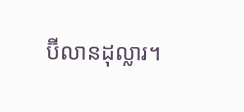ប៊ីលានដុល្លារ។